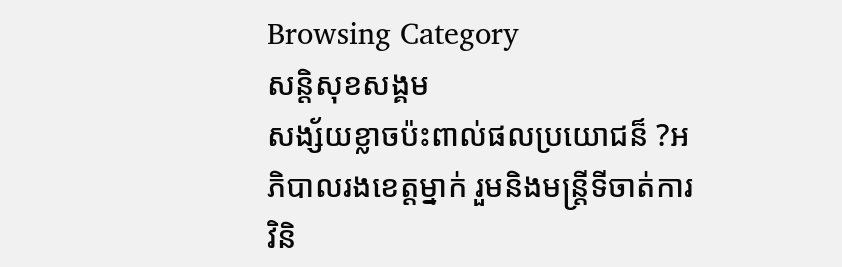Browsing Category
សន្តិសុខសង្គម
សង្ស័យខ្លាចប៉ះពាល់ផលប្រយោជន៏ ?អភិបាលរងខេត្តម្នាក់ រួមនិងមន្ត្រីទីចាត់ការវិនិ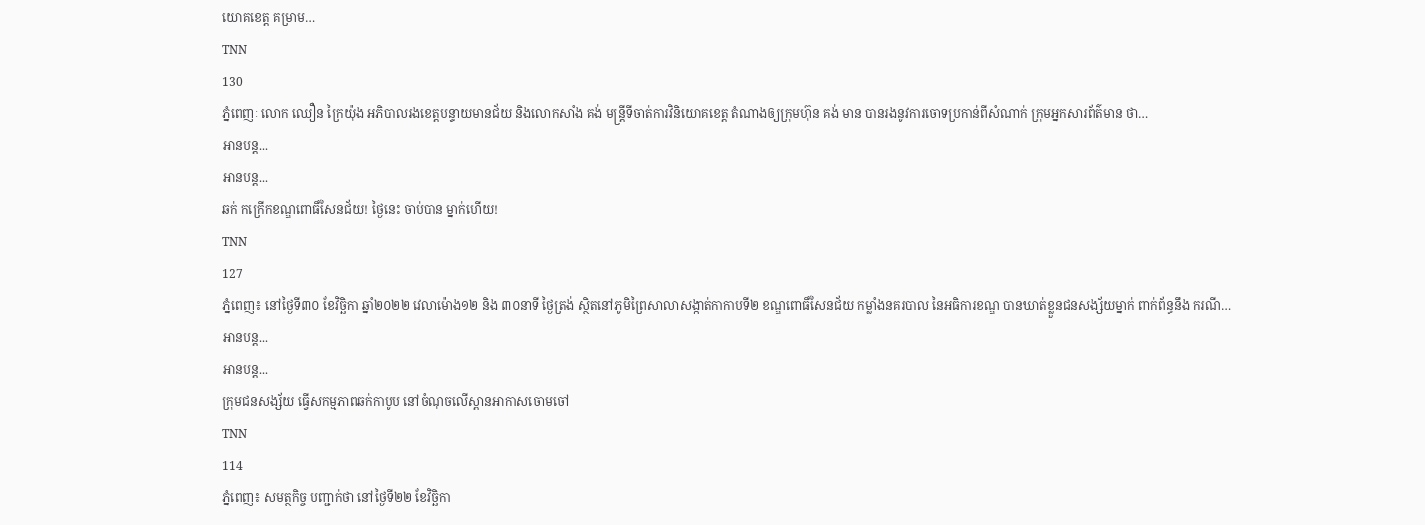យោគខេត្ត គម្រាម…
TNN
130
ភ្នំពេញៈ លោក ឈឿន ក្រៃយ៉ុង អភិបាលរងខេត្តបន្ទាយមានជ័យ និងលោកសាំង គង់ មន្ត្រីទីចាត់ការវិនិយោគខេត្ត តំណាងឲ្យក្រុមហ៊ុន គង់ មាន បានរងនូវការចោទប្រកាន់ពីសំណាក់ ក្រុមអ្នកសារព័ត៌មាន ថា…
អានបន្ត...
អានបន្ត...
ឆក់ កក្រើកខណ្ឌពោធិ៍សែនជ័យ! ថ្ងៃនេះ ចាប់បាន ម្នាក់ហើយ!
TNN
127
ភ្នំពេញ៖ នៅថ្ងៃទី៣០ ខែវិច្ឆិកា ឆ្នាំ២០២២ វេលាម៉ោង១២ និង ៣០នាទី ថ្ងៃត្រង់ ស្ថិតនៅភូមិព្រៃសាលាសង្កាត់កាកាបទី២ ខណ្ឌពោធិ៍សែនជ័យ កម្លាំងនគរបាល នៃអធិការខណ្ឌ បានឃាត់ខ្លួនជនសង្ស័យម្នាក់ ពាក់ព័ន្ធនឹង ករណី…
អានបន្ត...
អានបន្ត...
ក្រុមជនសង្ស័យ ធ្វើសកម្មភាពឆក់កាបូប នៅចំណុចលើស្ពានអាកាសចោមចៅ
TNN
114
ភ្នំពេញ៖ សមត្ថកិច្ច បញ្ជាក់ថា នៅថ្ងៃទី២២ ខែវិច្ឆិកា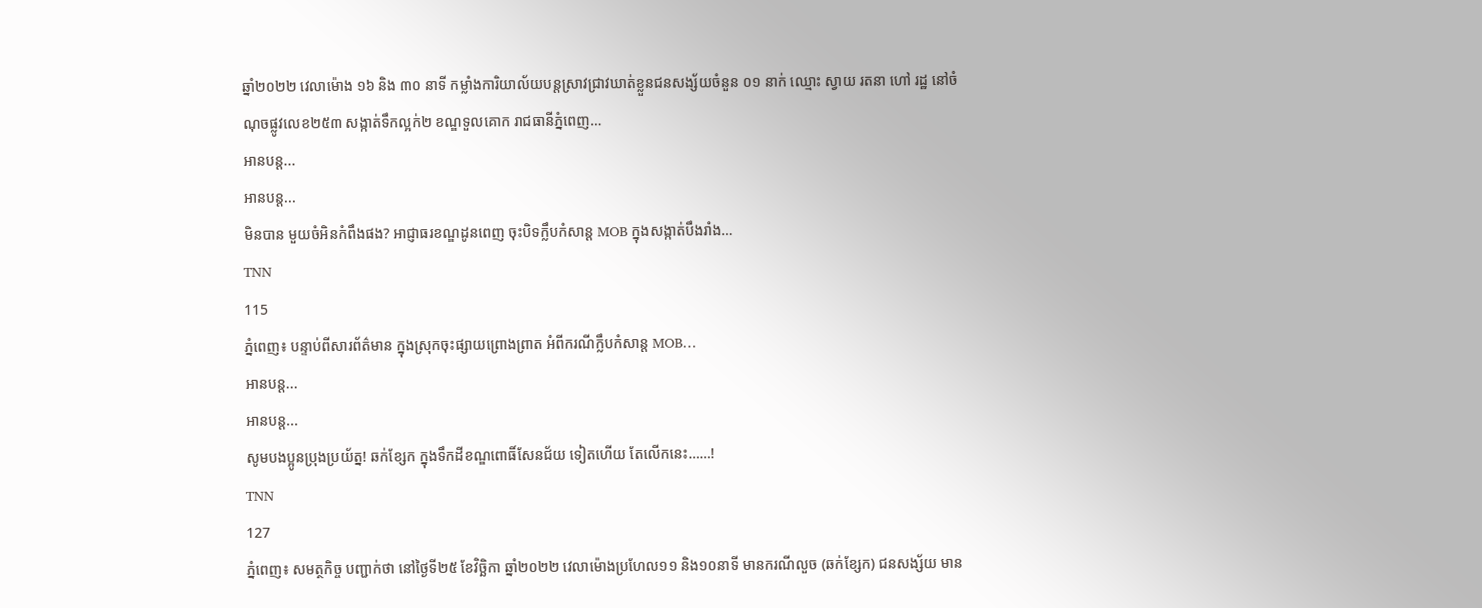ឆ្នាំ២០២២ វេលាម៉ោង ១៦ និង ៣០ នាទី កម្លាំងការិយាល័យបន្តស្រាវជ្រាវឃាត់ខ្លួនជនសង្ស័យចំនួន ០១ នាក់ ឈ្មោះ ស្វាយ រតនា ហៅ រដ្ឋ នៅចំណុចផ្លូវលេខ២៥៣ សង្កាត់ទឹកល្អក់២ ខណ្ឌទួលគោក រាជធានីភ្នំពេញ…
អានបន្ត...
អានបន្ត...
មិនបាន មួយចំអិនកំពឹងផង? អាជ្ញាធរខណ្ឌដូនពេញ ចុះបិទក្លឹបកំសាន្ត MOB ក្នុងសង្កាត់បឹងរាំង…
TNN
115
ភ្នំពេញ៖ បន្ទាប់ពីសារព័ត៌មាន ក្នុងស្រុកចុះផ្សាយព្រោងព្រាត អំពីករណីក្លឹបកំសាន្ត MOB…
អានបន្ត...
អានបន្ត...
សូមបងប្អូនប្រុងប្រយ័ត្ន! ឆក់ខ្សែក ក្នុងទឹកដីខណ្ឌពោធិ៍សែនជ័យ ទៀតហើយ តែលើកនេះ……!
TNN
127
ភ្នំពេញ៖ សមត្ថកិច្ច បញ្ជាក់ថា នៅថ្ងៃទី២៥ ខែវិច្ឆិកា ឆ្នាំ២០២២ វេលាម៉ោងប្រហែល១១ និង១០នាទី មានករណីលួច (ឆក់ខ្សែក) ជនសង្ស័យ មាន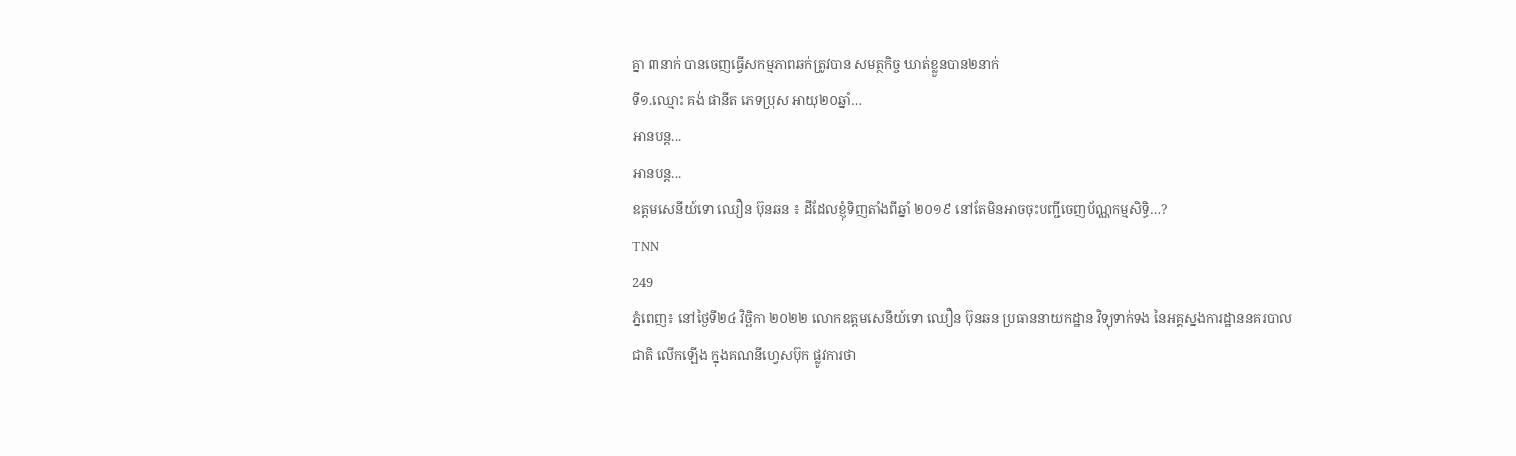គ្នា ៣នាក់ បានចេញធ្វេីសកម្មភាពឆក់ត្រូវបាន សមត្ថកិច្ច ឃាត់ខ្លួនបាន២នាក់
ទី១.ឈ្មោះ គង់ ផានីត ភេទប្រុស អាយុ២០ឆ្នាំ…
អានបន្ត...
អានបន្ត...
ឧត្តមសេនីយ៍ទោ ឈឿន ប៊ុនឆន ៖ ដីដែលខ្ញុំទិញតាំងពីឆ្នាំ ២០១៩ នៅតែមិនអាចចុះបញ្ជីចេញប័ណ្ណកម្មសិទ្ធិ…?
TNN
249
ភ្នំពេញ៖ នៅថ្ងៃទី២៤ វិច្ឆិកា ២០២២ លោកឧត្តមសេនីយ៍ទោ ឈឿន ប៊ុនឆន ប្រធាននាយកដ្ឋាន វិទ្យុទាក់ទង នៃអគ្គស្នងការដ្ឋាននគរបាលជាតិ លើកឡើង ក្នុងគណនីហ្វេសប៊ុក ផ្លូវការថា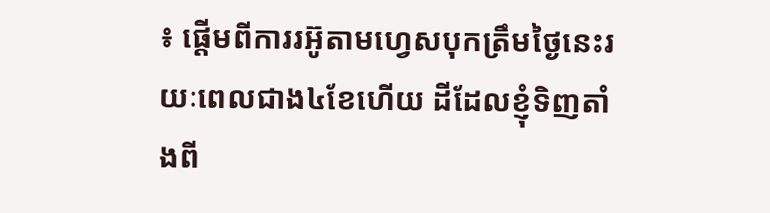៖ ផ្តើមពីការរអ៊ូតាមហ្វេសបុកត្រឹមថ្ងៃនេះរយៈពេលជាង៤ខែហើយ ដីដែលខ្ញុំទិញតាំងពី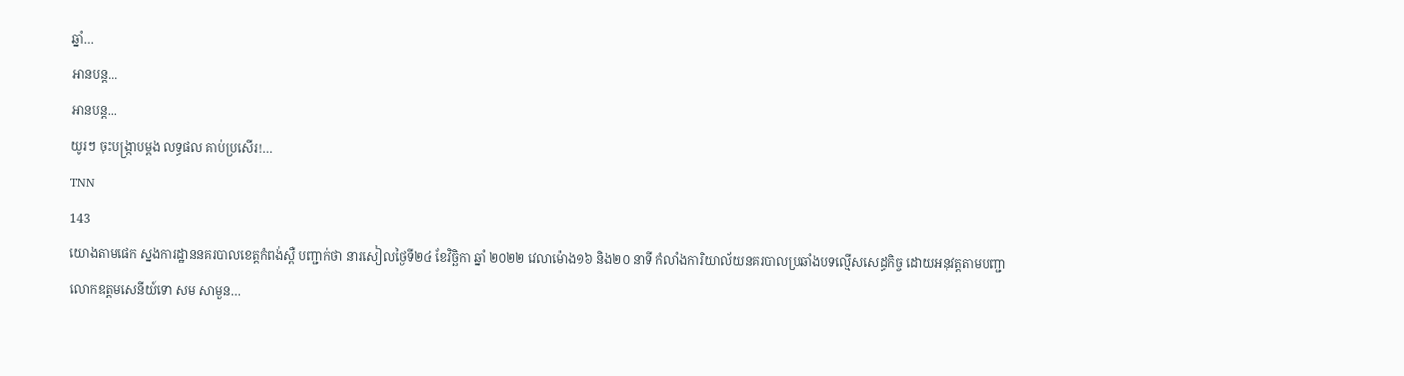ឆ្នាំ…
អានបន្ត...
អានបន្ត...
យូរៗ ចុះបង្ក្រាបម្តង លទ្ធផល គាប់ប្រសើរ!…
TNN
143
យោងតាមផេក ស្នងការដ្ឋាននគរបាលខេត្តកំពង់ស្ពឺ បញ្ជាក់ថា នារសៀលថ្ងៃទី២៤ ខែវិច្ឆិកា ឆ្នាំ ២០២២ វេលាម៉ោង១៦ និង២០ នាទី កំលាំងការិយាល័យនគរបាលប្រឆាំងបទល្មើសសេដ្ធកិច្ច ដោយអនុវត្ដតាមបញ្ជាលោកឧត្ដមសេនីយ៍ទោ សម សាមួន…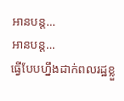អានបន្ត...
អានបន្ត...
ធ្វើបែបហ្នឹងដាក់ពលរដ្ឋខ្លួ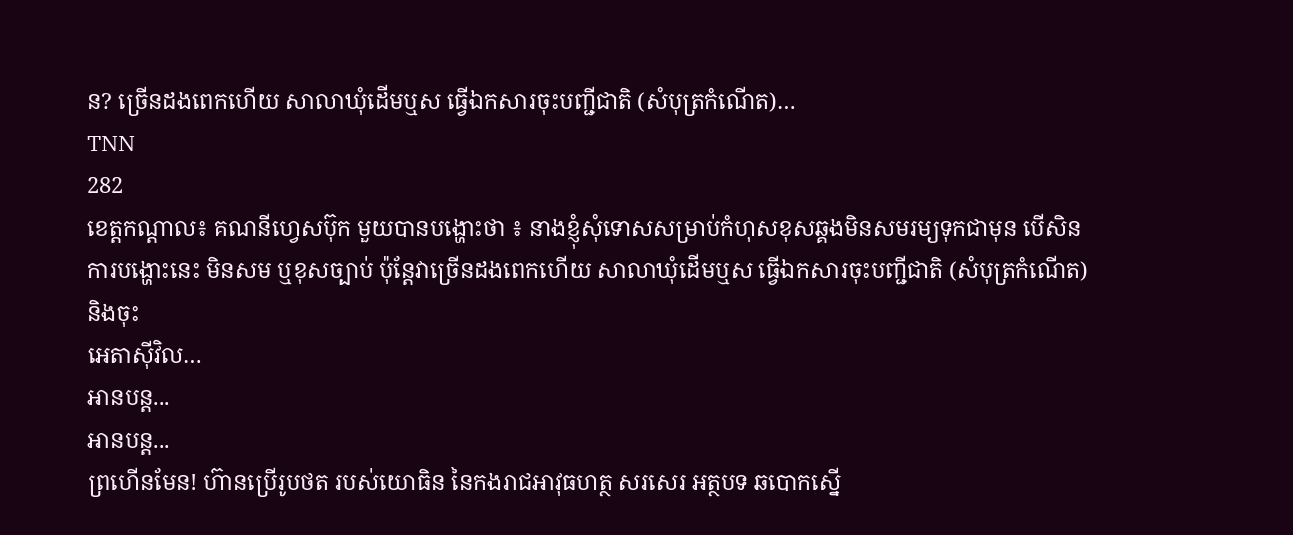ន? ច្រើនដងពេកហើយ សាលាឃុំដើមឬស ធ្វើឯកសារចុះបញ្ជីជាតិ (សំបុត្រកំណើត)…
TNN
282
ខេត្តកណ្តាល៖ គណនីហ្វេសប៊ុក មួយបានបង្ហោះថា ៖ នាងខ្ញុំសុំទោសសម្រាប់កំហុសខុសឆ្គងមិនសមរម្យទុកជាមុន បើសិនការបង្ហោះនេះ មិនសម ឬខុសច្បាប់ ប៉ុន្តែវាច្រើនដងពេកហើយ សាលាឃុំដើមឬស ធ្វើឯកសារចុះបញ្ជីជាតិ (សំបុត្រកំណើត) និងចុះ
អេតាស៊ីវិល…
អានបន្ត...
អានបន្ត...
ព្រហើនមែន! ហ៊ានប្រើរូបថត របស់យោធិន នៃកងរាជអាវុធហត្ថ សរសេរ អត្ថបទ ឆបោកស្នើ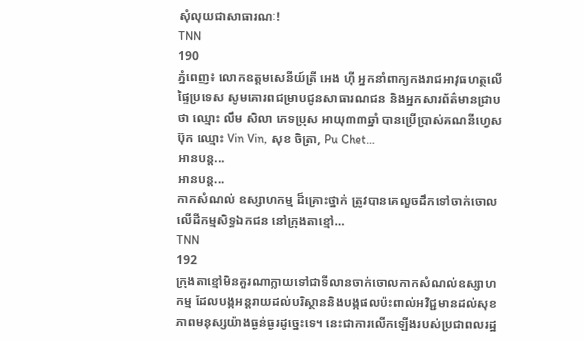សុំលុយជាសាធារណៈ!
TNN
190
ភ្នំពេញ៖ លោកឧត្តមសេនីយ៍ត្រី អេង ហ៊ី អ្នកនាំពាក្យកងរាជអាវុធហត្ថលើផ្ទៃប្រទេស សូមគោរពជម្រាបជូនសាធារណជន និងអ្នកសារព័ត៌មានជ្រាបថា ឈ្មោះ លឹម សិលា ភេទប្រុស អាយុ៣៣ឆ្នាំ បានប្រើប្រាស់គណនីហ្វេសប៊ុក ឈ្មោះ Vin Vin, សុខ ចិត្រា, Pu Chet…
អានបន្ត...
អានបន្ត...
កាកសំណល់ ឧស្សាហកម្ម ដ៏គ្រោះថ្នាក់ ត្រូវបានគេលួចដឹកទៅចាក់ចោលលើដីកម្មសិទ្ធឯកជន នៅក្រុងតាខ្មៅ…
TNN
192
ក្រុងតាខ្មៅមិនគួរណាក្លាយទៅជាទីលានចាក់ចោលកាកសំណល់ឧស្សាហកម្ម ដែលបង្កអន្តរាយដល់បរិស្ថាននិងបង្កផលប៉ះពាល់អវិជ្ជមានដល់សុខភាពមនុស្សយ៉ាងធ្ងន់ធ្ងរដូច្នេះទេ។ នេះជាការលើកឡើងរបស់ប្រជាពលរដ្ឋ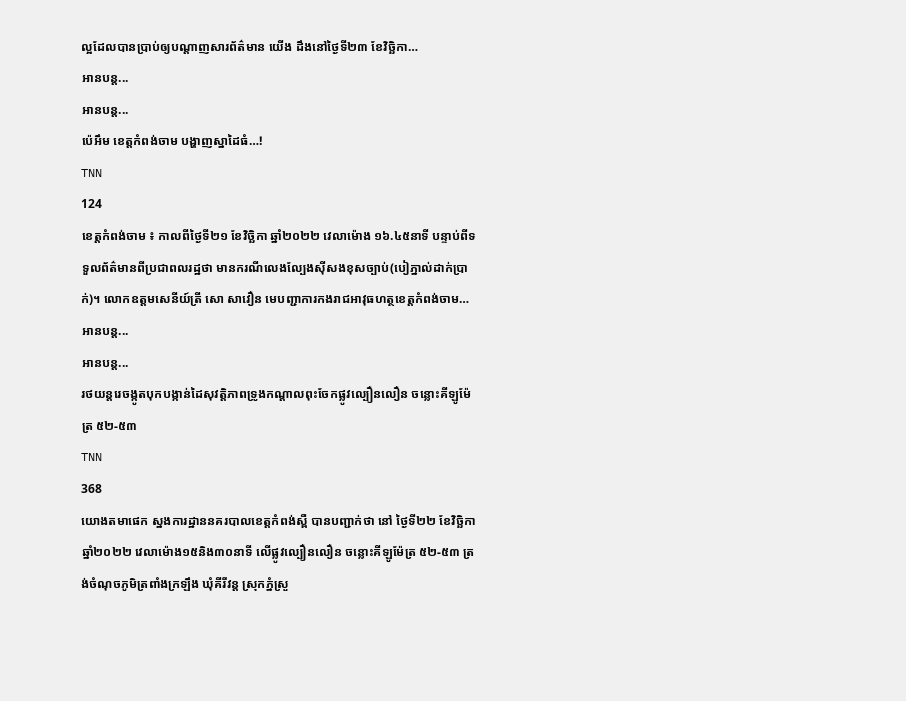ល្អដែលបានប្រាប់ឲ្យបណ្ដាញសារព័ត៌មាន យើង ដឹងនៅថ្ងៃទី២៣ ខែវិច្ឆិកា…
អានបន្ត...
អានបន្ត...
ប៉េអឹម ខេត្តកំពង់ចាម បង្ហាញស្នាដៃធំ…!
TNN
124
ខេត្តកំពង់ចាម ៖ កាលពីថ្ងៃទី២១ ខែវិច្ឆិកា ឆ្នាំ២០២២ វេលាម៉ោង ១៦.៤៥នាទី បន្ទាប់ពីទទួលព័ត៌មានពីប្រជាពលរដ្ឋថា មានករណីលេងល្បែងស៊ីសងខុសច្បាប់(បៀភ្នាល់ដាក់ប្រាក់)។ លោកឧត្តមសេនីយ៍ត្រី សោ សាវឿន មេបញ្ជាការកងរាជអាវុធហត្ថខេត្តកំពង់ចាម…
អានបន្ត...
អានបន្ត...
រថយន្តរេចង្កូតបុកបង្កាន់ដៃសុវត្តិភាពទ្រូងកណ្តាលពុះចែកផ្លូវល្បឿនលឿន ចន្លោះគីឡូម៉ែត្រ ៥២-៥៣
TNN
368
យោងតមាផេក ស្នងការដ្ឋាននគរបាលខេត្តកំពង់ស្ពឺ បានបញ្ជាក់ថា នៅ ថ្ងៃទី២២ ខែវិច្ឆិកាឆ្នាំ២០២២ វេលាម៉ោង១៥និង៣០នាទី លេីផ្លូវល្បឿនលឿន ចន្លោះគីឡូម៉ែត្រ ៥២-៥៣ ត្រង់ចំណុចភូមិត្រពាំងក្រឡឹង ឃុំគីរីវន្ត ស្រុកភ្នំស្រួ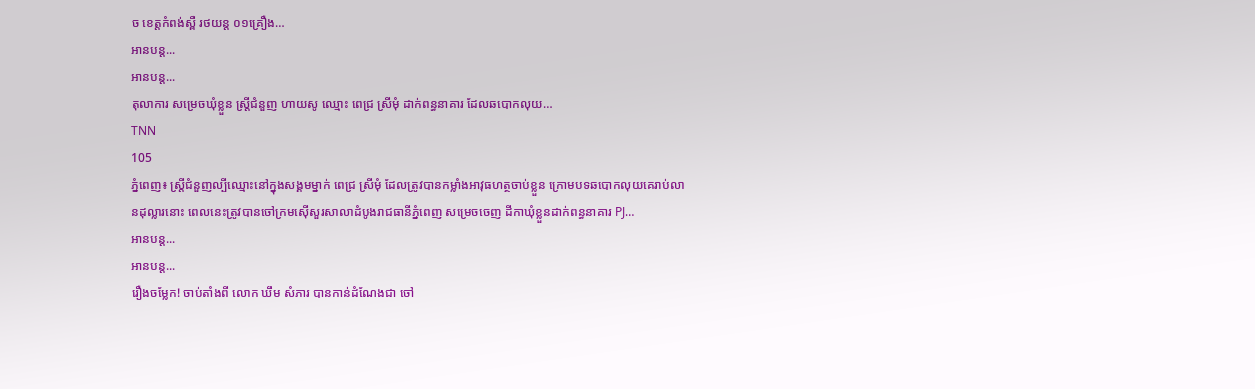ច ខេត្តកំពង់ស្ពឺ រថយន្ត ០១គ្រឿង…
អានបន្ត...
អានបន្ត...
តុលាការ សម្រេចឃុំខ្លួន ស្ត្រីជំនួញ ហាយសូ ឈ្មោះ ពេជ្រ ស្រីមុំ ដាក់ពន្ធនាគារ ដែលឆបោកលុយ…
TNN
105
ភ្នំពេញ៖ ស្រ្តីជំនួញល្បីឈ្មោះនៅក្នុងសង្គមម្នាក់ ពេជ្រ ស្រីមុំ ដែលត្រូវបានកម្លាំងអាវុធហត្ថចាប់ខ្លួន ក្រោមបទឆបោកលុយគេរាប់លានដុល្លារនោះ ពេលនេះត្រូវបានចៅក្រមស៊ើសួរសាលាដំបូងរាជធានីភ្នំពេញ សម្រេចចេញ ដីកាឃុំខ្លួនដាក់ពន្ធនាគារ PJ…
អានបន្ត...
អានបន្ត...
រឿងចម្លែក! ចាប់តាំងពី លោក ឃឹម សំភារ បានកាន់ដំណែងជា ចៅ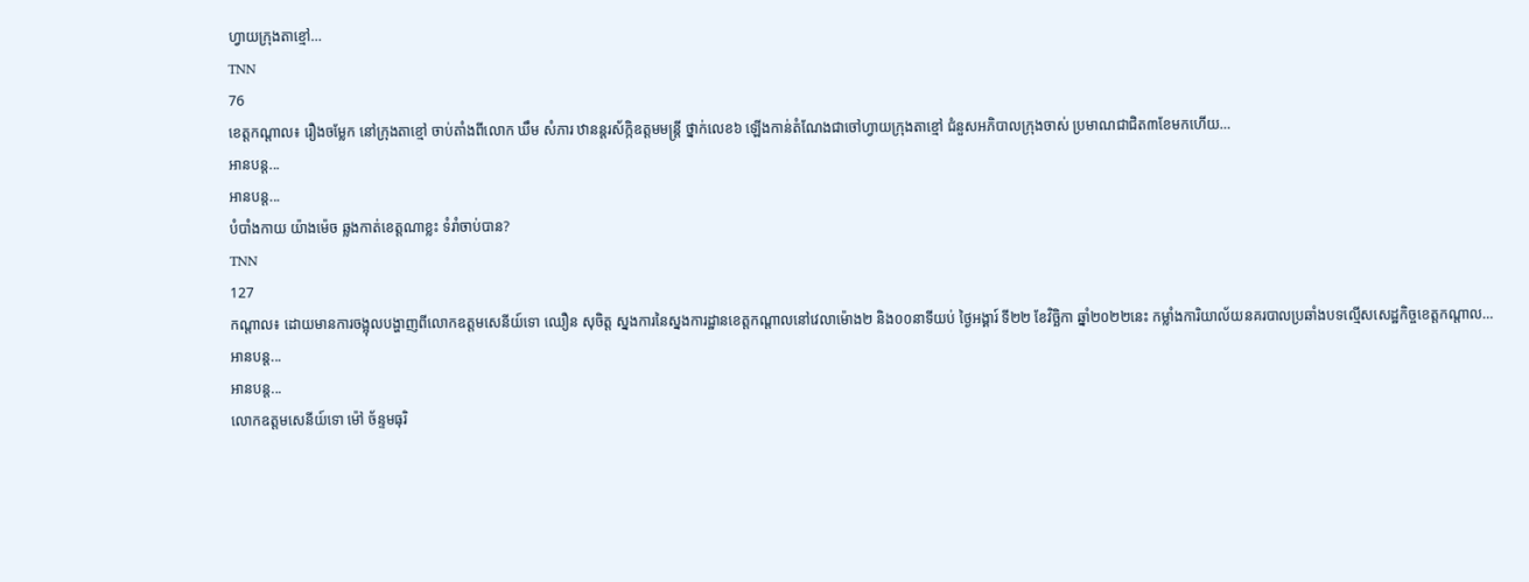ហ្វាយក្រុងតាខ្មៅ…
TNN
76
ខេត្តកណ្តាល៖ រឿងចម្លែក នៅក្រុងតាខ្មៅ ចាប់តាំងពីលោក ឃឹម សំភារ ឋានន្តរស័ក្កិឧត្តមមន្ត្រី ថ្នាក់លេខ៦ ឡើងកាន់តំណែងជាចៅហ្វាយក្រុងតាខ្មៅ ជំនួសអភិបាលក្រុងចាស់ ប្រមាណជាជិត៣ខែមកហើយ…
អានបន្ត...
អានបន្ត...
បំបាំងកាយ យ៉ាងម៉េច ឆ្លងកាត់ខេត្តណាខ្លះ ទំរាំចាប់បាន?
TNN
127
កណ្តាល៖ ដោយមានការចង្អុលបង្ហាញពីលោកឧត្តមសេនីយ៍ទោ ឈឿន សុចិត្ត ស្នងការនៃស្នងការដ្ឋានខេត្តកណ្តាលនៅវេលាម៉ោង២ និង០០នាទីយប់ ថ្ងៃអង្គារ៍ ទី២២ ខែវិច្ឆិកា ឆ្នាំ២០២២នេះ កម្លាំងការិយាល័យនគរបាលប្រឆាំងបទល្មើសសេដ្ឋកិច្ចខេត្តកណ្ដាល…
អានបន្ត...
អានបន្ត...
លោកឧត្តមសេនីយ៍ទោ ម៉ៅ ច័ន្ទមធុរិ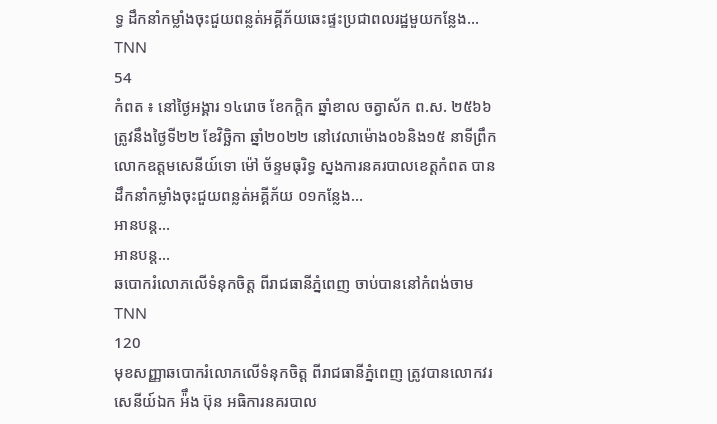ទ្ធ ដឹកនាំកម្លាំងចុះជួយពន្លត់អគ្គីភ័យឆេះផ្ទះប្រជាពលរដ្ឋមួយកន្លែង…
TNN
54
កំពត ៖ នៅថ្ងៃអង្គារ ១៤រោច ខែកក្តិក ឆ្នាំខាល ចត្វាស័ក ព.ស. ២៥៦៦ ត្រូវនឹងថ្ងៃទី២២ ខែវិច្ឆិកា ឆ្នាំ២០២២ នៅវេលាម៉ោង០៦និង១៥ នាទីព្រឹក លោកឧត្តមសេនីយ៍ទោ ម៉ៅ ច័ន្ទមធុរិទ្ធ ស្នងការនគរបាលខេត្តកំពត បានដឹកនាំកម្លាំងចុះជួយពន្លត់អគ្គីភ័យ ០១កន្លែង…
អានបន្ត...
អានបន្ត...
ឆបោករំលោភលើទំនុកចិត្ត ពីរាជធានីភ្នំពេញ ចាប់បាននៅកំពង់ចាម
TNN
120
មុខសញ្ញាឆបោករំលោភលើទំនុកចិត្ត ពីរាជធានីភ្នំពេញ ត្រូវបានលោកវរសេនីយ៍ឯក អ៉ឹង ប៊ុន អធិការនគរបាល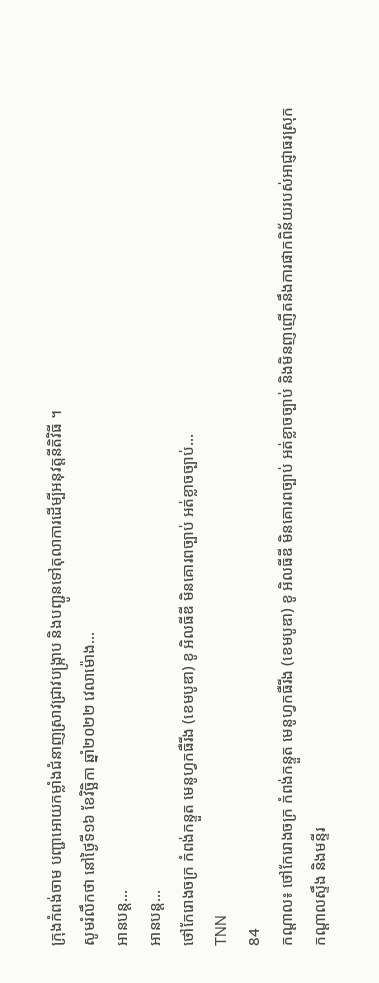ក្រុងកំពង់ចាម បញ្ជាអោយកម្លាំងជំនាញស្រាវជ្រាវបង្ក្រាប និងបញ្ជូនទៅតុលាការដើម្បីអនុវត្តនីតិវិធី ។
សូមរំលឹកថា នៅថ្ងៃទី១៦ ខែវិច្ឆិកា ឆ្នាំ២០២២ វេលាម៉ោង…
អានបន្ត...
អានបន្ត...
ថៅកែរោងចក្រ កំពង់កន្ទួត មេនូហ្វកធឺរីង (ខេមបូឌា) ខូ អិលធីឌី មិនគោរពច្បាប់ អត់ខ្លាចច្បាប់…
TNN
84
កណ្តាល៖ ថៅកែរោងចក្រ កំពង់កន្ទួត មេនូហ្វកធឺរីង (ខេមបូឌា) ខូ អិលធីឌី មិនគោរពច្បាប់ អត់ខ្លាចច្បាប់ និងមិនញញើតនឹងការផាកពិន័យរបស់អាជ្ញាធរស្រុកកណ្ដាលស្ទឹង និងមន្ទីរ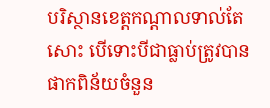បរិស្ថានខេត្តកណ្តាលទាល់តែសោះ បើទោះបីជាធ្លាប់ត្រូវបានផាកពិន័យចំនួន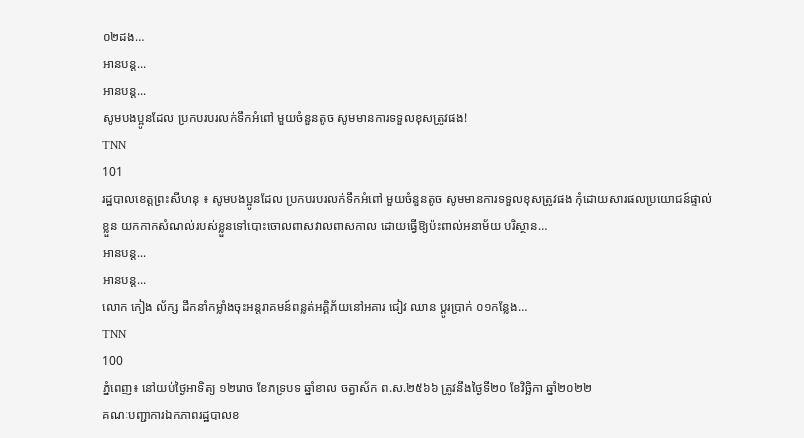០២ដង…
អានបន្ត...
អានបន្ត...
សូមបងប្អូនដែល ប្រកបរបរលក់ទឹកអំពៅ មួយចំនួនតូច សូមមានការទទួលខុសត្រូវផង!
TNN
101
រដ្ឋបាលខេត្តព្រះសីហនុ ៖ សូមបងប្អូនដែល ប្រកបរបរលក់ទឹកអំពៅ មួយចំនួនតូច សូមមានការទទួលខុសត្រូវផង កុំដោយសារផលប្រយោជន៍ផ្ទាល់ខ្លួន យកកាកសំណល់របស់ខ្លួនទៅបោះចោលពាសវាលពាសកាល ដោយធ្វើឱ្យប៉ះពាល់អនាម័យ បរិស្ថាន…
អានបន្ត...
អានបន្ត...
លោក កៀង ល័ក្ស ដឹកនាំកម្លាំងចុះអន្តរាគមន៍ពន្លត់អគ្គិភ័យនៅអគារ ជៀវ ឈាន ប្ដូរប្រាក់ ០១កន្លែង…
TNN
100
ភ្នំពេញ៖ នៅយប់ថ្ងៃអាទិត្យ ១២រោច ខែភទ្របទ ឆ្នាំខាល ចត្វាស័ក ព.ស.២៥៦៦ ត្រូវនឹងថ្ងៃទី២០ ខែវិច្ឆិកា ឆ្នាំ២០២២
គណៈបញ្ជាការឯកភាពរដ្ឋបាលខ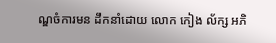ណ្ឌចំការមន ដឹកនាំដោយ លោក កៀង ល័ក្ស អភិ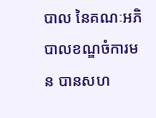បាល នៃគណៈអភិបាលខណ្ឌចំការមន បានសហ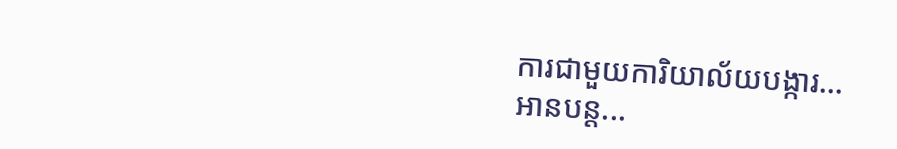ការជាមួយការិយាល័យបង្ការ…
អានបន្ត...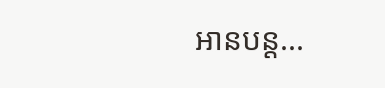អានបន្ត...